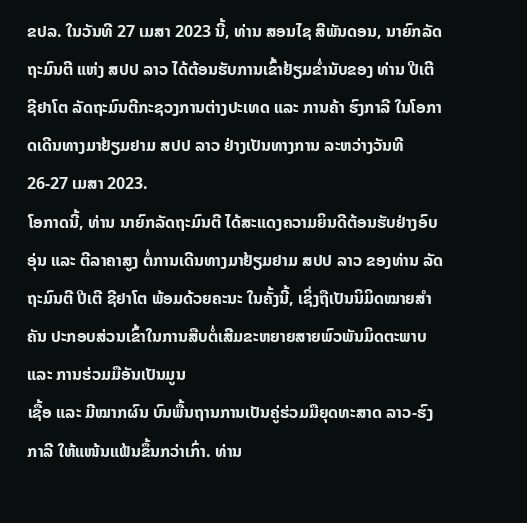ຂປລ. ໃນວັນທີ 27 ເມສາ 2023 ນີ້, ທ່ານ ສອນໄຊ ສີພັນດອນ, ນາຍົກລັດຖະມົນຕີ ແຫ່ງ ສປປ ລາວ ໄດ້ຕ້ອນຮັບການເຂົ້າຢ້ຽມຂໍ່ານັບຂອງ ທ່ານ ປີເຕີ ຊີຢາໂຕ ລັດຖະມົນຕີກະຊວງການຕ່າງປະເທດ ແລະ ການຄ້າ ຮົງກາລີ ໃນໂອກາດເດີນທາງມາຢ້ຽມຢາມ ສປປ ລາວ ຢ່າງເປັນທາງການ ລະຫວ່າງວັນທີ 26-27 ເມສາ 2023.
ໂອກາດນີ້, ທ່ານ ນາຍົກລັດຖະມົນຕີ ໄດ້ສະແດງຄວາມຍິນດີຕ້ອນຮັບຢ່າງອົບອຸ່ນ ແລະ ຕີລາຄາສູງ ຕໍ່ການເດີນທາງມາຢ້ຽມຢາມ ສປປ ລາວ ຂອງທ່ານ ລັດຖະມົນຕີ ປີເຕີ ຊີຢາໂຕ ພ້ອມດ້ວຍຄະນະ ໃນຄັ້ງນີ້, ເຊິ່ງຖືເປັນນິມິດໝາຍສໍາຄັນ ປະກອບສ່ວນເຂົ້າໃນການສືບຕໍ່ເສີມຂະຫຍາຍສາຍພົວພັນມິດຕະພາບ ແລະ ການຮ່ວມມືອັນເປັນມູນ
ເຊື້ອ ແລະ ມີໝາກຜົນ ບົນພື້ນຖານການເປັນຄູ່ຮ່ວມມືຍຸດທະສາດ ລາວ-ຮົງກາລີ ໃຫ້ແໜ້ນແຟ້ນຂຶ້ນກວ່າເກົ່າ. ທ່ານ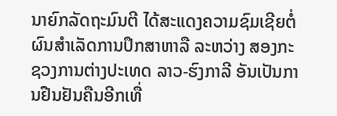ນາຍົກລັດຖະມົນຕີ ໄດ້ສະແດງຄວາມຊົມເຊີຍຕໍ່ຜົນສໍາເລັດການປຶກສາຫາລື ລະຫວ່າງ ສອງກະຊວງການຕ່າງປະເທດ ລາວ-ຮົງກາລີ ອັນເປັນການຢືນຢັນຄືນອີກເທື່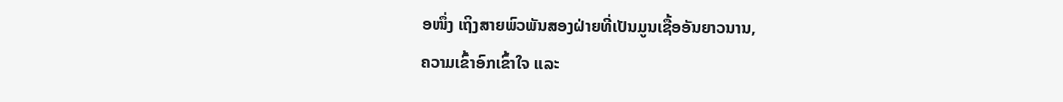ອໜຶ່ງ ເຖິງສາຍພົວພັນສອງຝ່າຍທີ່ເປັນມູນເຊື້ອອັນຍາວນານ,
ຄວາມເຂົ້າອົກເຂົ້າໃຈ ແລະ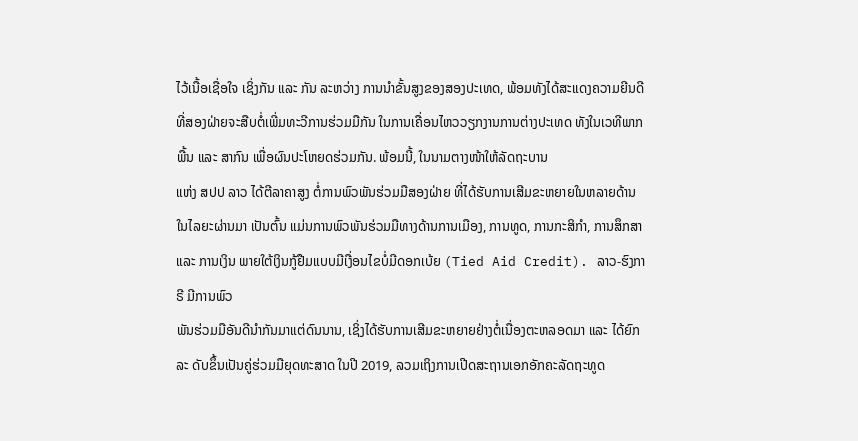ໄວ້ເນື້ອເຊື່ອໃຈ ເຊິ່ງກັນ ແລະ ກັນ ລະຫວ່າງ ການນໍາຂັ້ນສູງຂອງສອງປະເທດ, ພ້ອມທັງໄດ້ສະແດງຄວາມຍີນດີທີ່ສອງຝ່າຍຈະສືບຕໍ່ເພີ່ມທະວີການຮ່ວມມືກັນ ໃນການເຄື່ອນໄຫວວຽກງານການຕ່າງປະເທດ ທັງໃນເວທີພາກພື້ນ ແລະ ສາກົນ ເພື່ອຜົນປະໂຫຍດຮ່ວມກັນ. ພ້ອມນີ້, ໃນນາມຕາງໜ້າໃຫ້ລັດຖະບານ
ແຫ່ງ ສປປ ລາວ ໄດ້ຕີລາຄາສູງ ຕໍ່ການພົວພັນຮ່ວມມືສອງຝ່າຍ ທີ່ໄດ້ຮັບການເສີມຂະຫຍາຍໃນຫລາຍດ້ານໃນໄລຍະຜ່ານມາ ເປັນຕົ້ນ ແມ່ນການພົວພັນຮ່ວມມືທາງດ້ານການເມືອງ, ການທູດ, ການກະສິກໍາ, ການສຶກສາ ແລະ ການເງິນ ພາຍໃຕ້ເງິນກູ້ຢືມແບບມີເງື່ອນໄຂບໍ່ມີດອກເບ້ຍ (Tied Aid Credit). ລາວ-ຮົງກາຣີ ມີການພົວ
ພັນຮ່ວມມືອັນດີນໍາກັນມາແຕ່ດົນນານ, ເຊິ່ງໄດ້ຮັບການເສີມຂະຫຍາຍຢ່າງຕໍ່ເນື່ອງຕະຫລອດມາ ແລະ ໄດ້ຍົກລະ ດັບຂຶ້ນເປັນຄູ່ຮ່ວມມືຍຸດທະສາດ ໃນປີ 2019, ລວມເຖິງການເປີດສະຖານເອກອັກຄະລັດຖະທູດ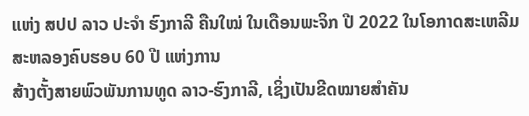ແຫ່ງ ສປປ ລາວ ປະຈໍາ ຮົງກາລີ ຄືນໃໝ່ ໃນເດືອນພະຈິກ ປີ 2022 ໃນໂອກາດສະເຫລີມສະຫລອງຄົບຮອບ 60 ປີ ແຫ່ງການ
ສ້າງຕັ້ງສາຍພົວພັນການທູດ ລາວ-ຮົງກາລີ, ເຊິ່ງເປັນຂີດໝາຍສໍາຄັນ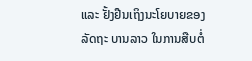ແລະ ຢັ້ງຢືນເຖິງນະໂຍບາຍຂອງລັດຖະ ບານລາວ ໃນການສືບຕໍ່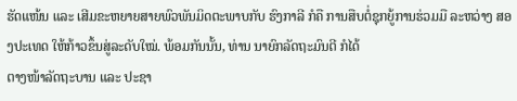ຮັດແໜ້ນ ແລະ ເສີມຂະຫຍາຍສາຍພົວພັນມິດຕະພາບກັບ ຮົງກາລີ ກໍຄື ການສືບຕໍ່ຊຸກຍູ້ການຮ່ວມມື ລະຫວ່າງ ສອງປະເທດ ໃຫ້ກ້າວຂຶ້ນສູ່ລະດັບໃໝ່. ພ້ອມກັນນັ້ນ, ທ່ານ ນາຍົກລັດຖະມົນຕີ ກໍໄດ້
ຕາງໜ້າລັດຖະບານ ແລະ ປະຊາ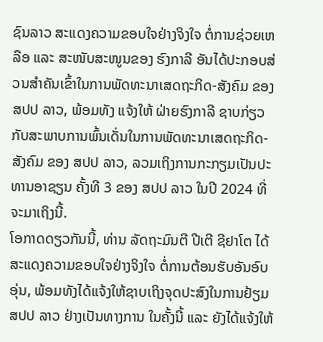ຊົນລາວ ສະແດງຄວາມຂອບໃຈຢ່າງຈິງໃຈ ຕໍ່ການຊ່ວຍເຫລືອ ແລະ ສະໜັບສະໜູນຂອງ ຮົງກາລີ ອັນໄດ້ປະກອບສ່ວນສໍາຄັນເຂົ້າໃນການພັດທະນາເສດຖະກິດ-ສັງຄົມ ຂອງ ສປປ ລາວ, ພ້ອມທັງ ແຈ້ງໃຫ້ ຝ່າຍຮົງກາລີ ຊາບກ່ຽວກັບສະພາບການພົ້ນເດັ່ນໃນການພັດທະນາເສດຖະກິດ-ສັງຄົມ ຂອງ ສປປ ລາວ, ລວມເຖິງການກະກຽມເປັນປະທານອາຊຽນ ຄັ້ງທີ 3 ຂອງ ສປປ ລາວ ໃນປີ 2024 ທີ່ຈະມາເຖິງນີ້.
ໂອກາດດຽວກັນນີ້, ທ່ານ ລັດຖະມົນຕີ ປີເຕີ ຊີຢາໂຕ ໄດ້ສະແດງຄວາມຂອບໃຈຢ່າງຈິງໃຈ ຕໍ່ການຕ້ອນຮັບອັນອົບອຸ່ນ, ພ້ອມທັງໄດ້ແຈ້ງໃຫ້ຊາບເຖິງຈຸດປະສົງໃນການຢ້ຽມ ສປປ ລາວ ຢ່າງເປັນທາງການ ໃນຄັ້ງນີ້ ແລະ ຍັງໄດ້ແຈ້ງໃຫ້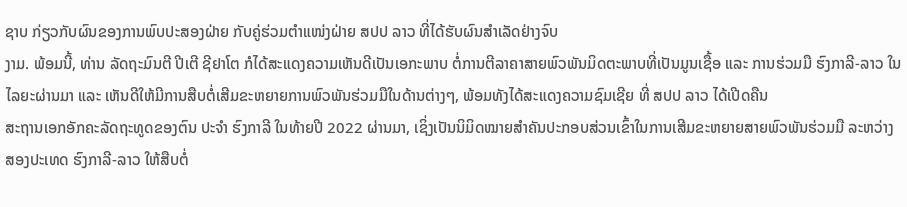ຊາບ ກ່ຽວກັບຜົນຂອງການພົບປະສອງຝ່າຍ ກັບຄູ່ຮ່ວມຕໍາແໜ່ງຝ່າຍ ສປປ ລາວ ທີ່ໄດ້ຮັບຜົນສໍາເລັດຢ່າງຈົບ
ງາມ. ພ້ອມນີ້, ທ່ານ ລັດຖະມົນຕີ ປີເຕີ ຊີຢາໂຕ ກໍໄດ້ສະແດງຄວາມເຫັນດີເປັນເອກະພາບ ຕໍ່ການຕີລາຄາສາຍພົວພັນມິດຕະພາບທີ່ເປັນມູນເຊື້ອ ແລະ ການຮ່ວມມື ຮົງກາລີ-ລາວ ໃນໄລຍະຜ່ານມາ ແລະ ເຫັນດີໃຫ້ມີການສືບຕໍ່ເສີມຂະຫຍາຍການພົວພັນຮ່ວມມືໃນດ້ານຕ່າງໆ, ພ້ອມທັງໄດ້ສະແດງຄວາມຊົມເຊີຍ ທີ່ ສປປ ລາວ ໄດ້ເປີດຄືນ
ສະຖານເອກອັກຄະລັດຖະທູດຂອງຕົນ ປະຈໍາ ຮົງກາລີ ໃນທ້າຍປີ 2022 ຜ່ານມາ, ເຊິ່ງເປັນນິມິດໝາຍສໍາຄັນປະກອບສ່ວນເຂົ້າໃນການເສີມຂະຫຍາຍສາຍພົວພັນຮ່ວມມື ລະຫວ່າງ ສອງປະເທດ ຮົງກາລີ-ລາວ ໃຫ້ສືບຕໍ່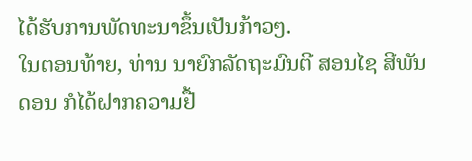ໄດ້ຮັບການພັດທະນາຂຶ້ນເປັນກ້າວໆ.
ໃນຕອນທ້າຍ, ທ່ານ ນາຍົກລັດຖະມົນຕີ ສອນໄຊ ສີພັນດອນ ກໍໄດ້ຝາກຄວາມຢື້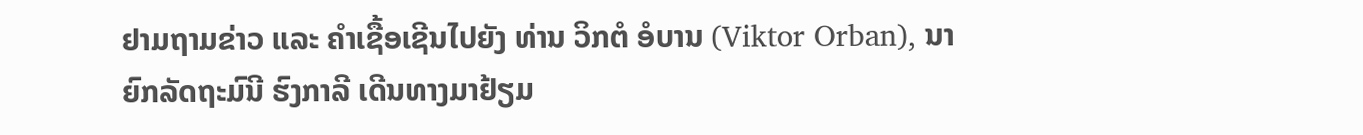ຢາມຖາມຂ່າວ ແລະ ຄໍາເຊື້ອເຊີນໄປຍັງ ທ່ານ ວິກຕໍ ອໍບານ (Viktor Orban), ນາຍົກລັດຖະມົນີ ຮົງກາລີ ເດີນທາງມາຢ້ຽມ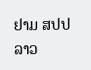ຢາມ ສປປ ລາວ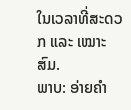ໃນເວລາທີ່ສະດວກ ແລະ ເໝາະສົມ.
ພາບ: ອ່າຍຄຳ